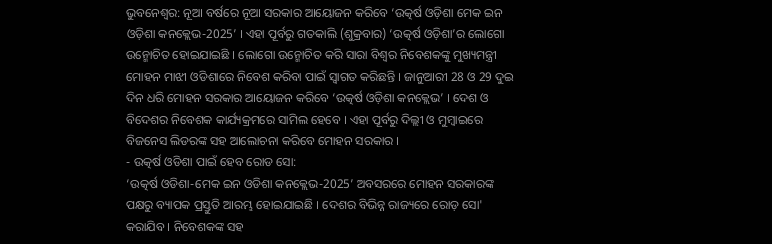ଭୁବନେଶ୍ବର: ନୂଆ ବର୍ଷରେ ନୂଆ ସରକାର ଆୟୋଜନ କରିବେ ‘ଉତ୍କର୍ଷ ଓଡ଼ିଶା ମେକ ଇନ ଓଡ଼ିଶା କନକ୍ଲେଭ-2025’ । ଏହା ପୂର୍ବରୁ ଗତକାଲି (ଶୁକ୍ରବାର) ‘ଉତ୍କର୍ଷ ଓଡ଼ିଶା’ର ଲୋଗୋ ଉନ୍ମୋଚିତ ହୋଇଯାଇଛି । ଲୋଗୋ ଉନ୍ମୋଚିତ କରି ସାରା ବିଶ୍ୱର ନିବେଶକଙ୍କୁ ମୁଖ୍ୟମନ୍ତ୍ରୀ ମୋହନ ମାଝୀ ଓଡିଶାରେ ନିବେଶ କରିବା ପାଇଁ ସ୍ୱାଗତ କରିଛନ୍ତି । ଜାନୁଆରୀ 28 ଓ 29 ଦୁଇ ଦିନ ଧରି ମୋହନ ସରକାର ଆୟୋଜନ କରିବେ ‘ଉତ୍କର୍ଷ ଓଡ଼ିଶା କନକ୍ଲେଭ’ । ଦେଶ ଓ ବିଦେଶର ନିବେଶକ କାର୍ଯ୍ୟକ୍ରମରେ ସାମିଲ ହେବେ । ଏହା ପୂର୍ବରୁ ଦିଲ୍ଲୀ ଓ ମୁମ୍ବାଇରେ ବିଜନେସ ଲିଡରଙ୍କ ସହ ଆଲୋଚନା କରିବେ ମୋହନ ସରକାର ।
- ଉତ୍କର୍ଷ ଓଡିଶା ପାଇଁ ହେବ ରୋଡ ସୋ:
‘ଉତ୍କର୍ଷ ଓଡିଶା-ମେକ ଇନ ଓଡିଶା କନକ୍ଲେଭ-2025’ ଅବସରରେ ମୋହନ ସରକାରଙ୍କ ପକ୍ଷରୁ ବ୍ୟାପକ ପ୍ରସ୍ତୁତି ଆରମ୍ଭ ହୋଇଯାଇଛି । ଦେଶର ବିଭିନ୍ନ ରାଜ୍ୟରେ ରୋଡ଼ ସୋ' କରାଯିବ । ନିବେଶକଙ୍କ ସହ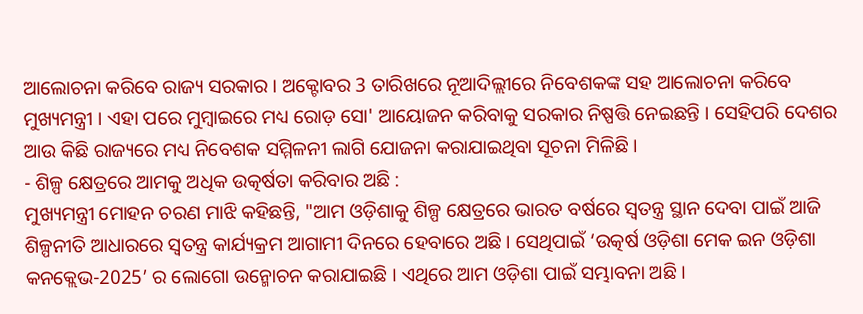ଆଲୋଚନା କରିବେ ରାଜ୍ୟ ସରକାର । ଅକ୍ଟୋବର 3 ତାରିଖରେ ନୂଆଦିଲ୍ଲୀରେ ନିବେଶକଙ୍କ ସହ ଆଲୋଚନା କରିବେ ମୁଖ୍ୟମନ୍ତ୍ରୀ । ଏହା ପରେ ମୁମ୍ବାଇରେ ମଧ୍ୟ ରୋଡ଼ ସୋ' ଆୟୋଜନ କରିବାକୁ ସରକାର ନିଷ୍ପତ୍ତି ନେଇଛନ୍ତି । ସେହିପରି ଦେଶର ଆଉ କିଛି ରାଜ୍ୟରେ ମଧ୍ୟ ନିବେଶକ ସମ୍ମିଳନୀ ଲାଗି ଯୋଜନା କରାଯାଇଥିବା ସୂଚନା ମିଳିଛି ।
- ଶିଳ୍ପ କ୍ଷେତ୍ରରେ ଆମକୁ ଅଧିକ ଉତ୍କର୍ଷତା କରିବାର ଅଛି :
ମୁଖ୍ୟମନ୍ତ୍ରୀ ମୋହନ ଚରଣ ମାଝି କହିଛନ୍ତି, "ଆମ ଓଡ଼ିଶାକୁ ଶିଳ୍ପ କ୍ଷେତ୍ରରେ ଭାରତ ବର୍ଷରେ ସ୍ବତନ୍ତ୍ର ସ୍ଥାନ ଦେବା ପାଇଁ ଆଜି ଶିଳ୍ପନୀତି ଆଧାରରେ ସ୍ବତନ୍ତ୍ର କାର୍ଯ୍ୟକ୍ରମ ଆଗାମୀ ଦିନରେ ହେବାରେ ଅଛି । ସେଥିପାଇଁ ‘ଉତ୍କର୍ଷ ଓଡ଼ିଶା ମେକ ଇନ ଓଡ଼ିଶା କନକ୍ଲେଭ-2025’ ର ଲୋଗୋ ଉନ୍ମୋଚନ କରାଯାଇଛି । ଏଥିରେ ଆମ ଓଡ଼ିଶା ପାଇଁ ସମ୍ଭାବନା ଅଛି ।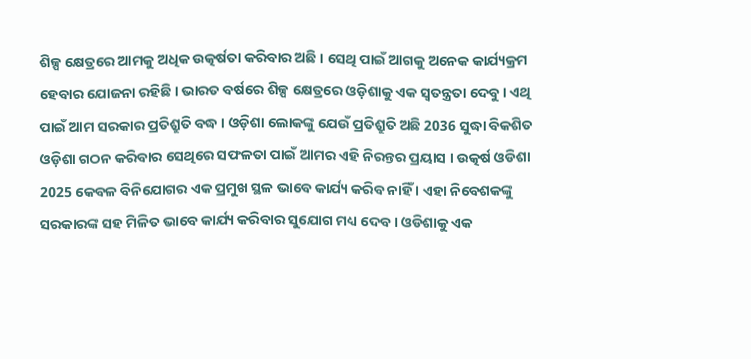ଶିଳ୍ପ କ୍ଷେତ୍ରରେ ଆମକୁ ଅଧିକ ଉତ୍କର୍ଷତା କରିବାର ଅଛି । ସେଥି ପାଇଁ ଆଗକୁ ଅନେକ କାର୍ଯ୍ୟକ୍ରମ ହେବାର ଯୋଜନା ରହିଛି । ଭାରତ ବର୍ଷରେ ଶିଳ୍ପ କ୍ଷେତ୍ରରେ ଓଡ଼ିଶାକୁ ଏକ ସ୍ବତନ୍ତ୍ରତା ଦେବୁ । ଏଥି ପାଇଁ ଆମ ସରକାର ପ୍ରତିଶ୍ରୁତି ବଦ୍ଧ । ଓଡ଼ିଶା ଲୋକଙ୍କୁ ଯେଉଁ ପ୍ରତିଶ୍ରୁତି ଅଛି 2036 ସୁଦ୍ଧା ବିକଶିତ ଓଡ଼ିଶା ଗଠନ କରିବାର ସେଥିରେ ସଫଳତା ପାଇଁ ଆମର ଏହି ନିରନ୍ତର ପ୍ରୟାସ । ଉତ୍କର୍ଷ ଓଡିଶା 2025 କେବଳ ବିନିଯୋଗର ଏକ ପ୍ରମୁଖ ସ୍ଥଳ ଭାବେ କାର୍ଯ୍ୟ କରିବ ନାହିଁ । ଏହା ନିବେଶକଙ୍କୁ ସରକାରଙ୍କ ସହ ମିଳିତ ଭାବେ କାର୍ଯ୍ୟ କରିବାର ସୁଯୋଗ ମଧ୍ୟ ଦେବ । ଓଡିଶାକୁ ଏକ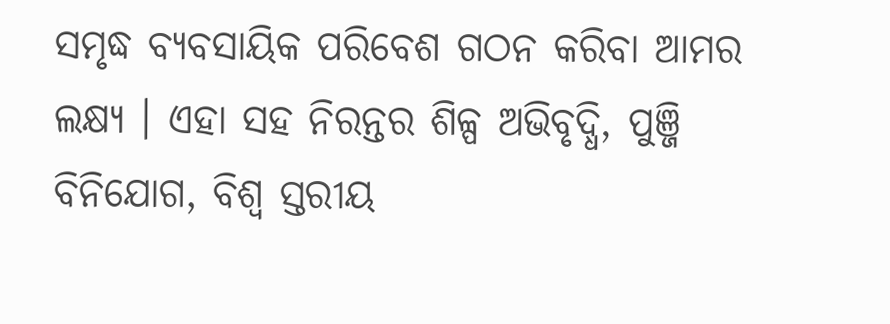ସମୃଦ୍ଧ ବ୍ୟବସାୟିକ ପରିବେଶ ଗଠନ କରିବା ଆମର ଲକ୍ଷ୍ୟ । ଏହା ସହ ନିରନ୍ତର ଶିଳ୍ପ ଅଭିବୃଦ୍ଧି, ପୁଞ୍ଜି ବିନିଯୋଗ, ବିଶ୍ୱ ସ୍ତରୀୟ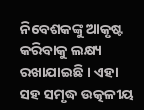ନିବେଶକଙ୍କୁ ଆକୃଷ୍ଟ କରିବାକୁ ଲକ୍ଷ୍ୟ ରଖାଯାଇଛି । ଏହା ସହ ସମୃଦ୍ଧ ଉତ୍କଳୀୟ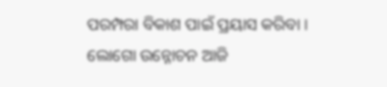ପରମ୍ପରା ବିକାଶ ପାଇଁ ପ୍ରୟାସ କରିବା । ଲୋଗୋ ଉନ୍ନୋଚନ ଆଜି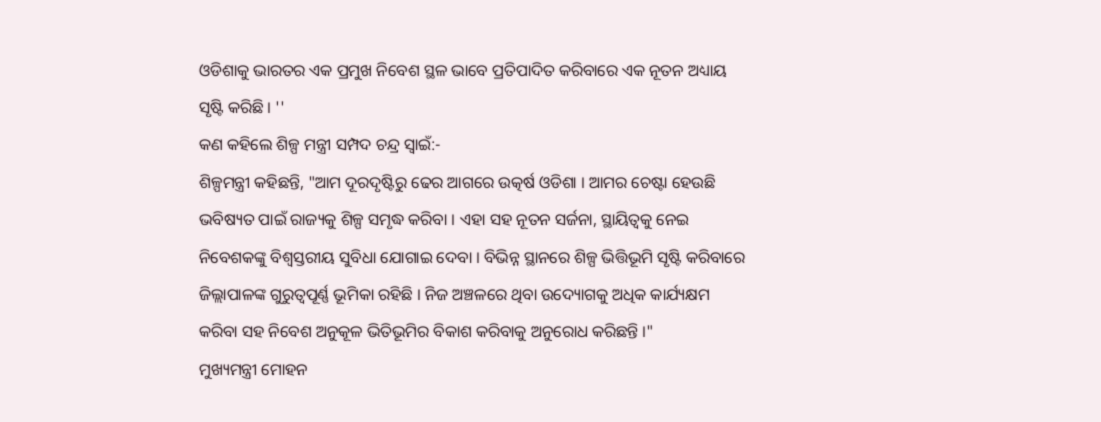ଓଡିଶାକୁ ଭାରତର ଏକ ପ୍ରମୁଖ ନିବେଶ ସ୍ଥଳ ଭାବେ ପ୍ରତିପାଦିତ କରିବାରେ ଏକ ନୂତନ ଅଧ୍ୟାୟ ସୃଷ୍ଟି କରିଛି । ''
କଣ କହିଲେ ଶିଳ୍ପ ମନ୍ତ୍ରୀ ସମ୍ପଦ ଚନ୍ଦ୍ର ସ୍ୱାଇଁ:-
ଶିଳ୍ପମନ୍ତ୍ରୀ କହିଛନ୍ତି, "ଆମ ଦୂରଦୃଷ୍ଟିରୁ ଢେର ଆଗରେ ଉତ୍କର୍ଷ ଓଡିଶା । ଆମର ଚେଷ୍ଟା ହେଉଛି ଭବିଷ୍ୟତ ପାଇଁ ରାଜ୍ୟକୁ ଶିଳ୍ପ ସମୃଦ୍ଧ କରିବା । ଏହା ସହ ନୂତନ ସର୍ଜନା, ସ୍ଥାୟିତ୍ୱକୁ ନେଇ ନିବେଶକଙ୍କୁ ବିଶ୍ୱସ୍ତରୀୟ ସୁବିଧା ଯୋଗାଇ ଦେବା । ବିଭିନ୍ନ ସ୍ଥାନରେ ଶିଳ୍ପ ଭିତ୍ତିଭୂମି ସୃଷ୍ଟି କରିବାରେ ଜିଲ୍ଲାପାଳଙ୍କ ଗୁରୁତ୍ୱପୂର୍ଣ୍ଣ ଭୂମିକା ରହିଛି । ନିଜ ଅଞ୍ଚଳରେ ଥିବା ଉଦ୍ୟୋଗକୁ ଅଧିକ କାର୍ଯ୍ୟକ୍ଷମ କରିବା ସହ ନିବେଶ ଅନୁକୂଳ ଭିତିଭୂମିର ବିକାଶ କରିବାକୁ ଅନୁରୋଧ କରିଛନ୍ତି ।"
ମୁଖ୍ୟମନ୍ତ୍ରୀ ମୋହନ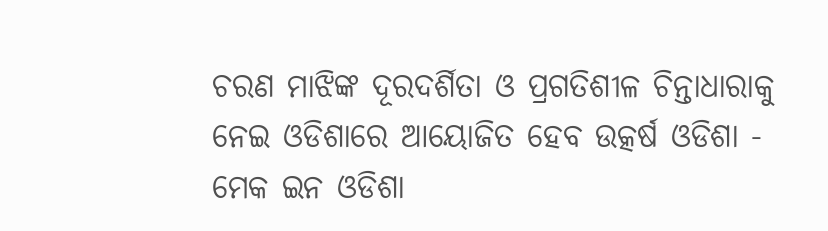ଚରଣ ମାଝିଙ୍କ ଦୂରଦର୍ଶିତା ଓ ପ୍ରଗତିଶୀଳ ଚିନ୍ତାଧାରାକୁ ନେଇ ଓଡିଶାରେ ଆୟୋଜିତ ହେବ ଉତ୍କର୍ଷ ଓଡିଶା - ମେକ ଇନ ଓଡିଶା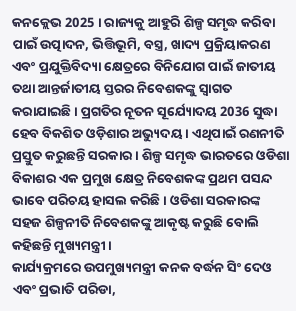କନକ୍ଲେଭ 2025 । ରାଜ୍ୟକୁ ଆହୁରି ଶିଳ୍ପ ସମୃଦ୍ଧ କରିବା ପାଇଁ ଉତ୍ପାଦନ, ଭିତ୍ତିଭୂମି, ବସ୍ତ୍ର, ଖାଦ୍ୟ ପ୍ରକ୍ରିୟାକରଣ ଏବଂ ପ୍ରଯୁକ୍ତିବିଦ୍ୟା କ୍ଷେତ୍ରରେ ବିନିଯୋଗ ପାଇଁ ଜାତୀୟ ତଥା ଆନ୍ତର୍ଜାତୀୟ ସ୍ତରର ନିବେଶକଙ୍କୁ ସ୍ୱାଗତ କରାଯାଇଛି । ପ୍ରଗତିର ନୂତନ ସୂର୍ଯ୍ୟୋଦୟ 2036 ସୁଦ୍ଧା ହେବ ବିକଶିତ ଓଡ଼ିଶାର ଅଭ୍ୟୁଦୟ । ଏଥିପାଇଁ ରଣନୀତି ପ୍ରସ୍ତୁତ କରୁଛନ୍ତି ସରକାର । ଶିଳ୍ପ ସମୃଦ୍ଧ ଭାରତରେ ଓଡିଶା ବିକାଶର ଏକ ପ୍ରମୁଖ କ୍ଷେତ୍ର ନିବେଶକଙ୍କ ପ୍ରଥମ ପସନ୍ଦ ଭାବେ ପରିଚୟ ହାସଲ କରିଛି । ଓଡିଶା ସରକାରଙ୍କ ସହଜ ଶିଳ୍ପନୀତି ନିବେଶକଙ୍କୁ ଆକୃଷ୍ଟ କରୁଛି ବୋଲି କହିଛନ୍ତି ମୁଖ୍ୟମନ୍ତ୍ରୀ ।
କାର୍ଯ୍ୟକ୍ରମରେ ଉପମୁଖ୍ୟମନ୍ତ୍ରୀ କନକ ବର୍ଦ୍ଧନ ସିଂ ଦେଓ ଏବଂ ପ୍ରଭାତି ପରିଡା,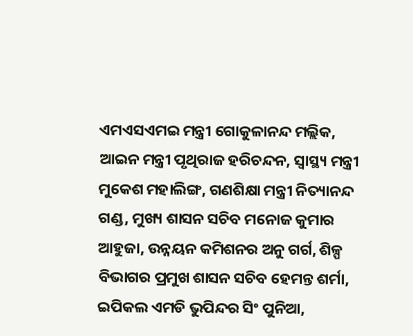ଏମଏସଏମଇ ମନ୍ତ୍ରୀ ଗୋକୁଳାନନ୍ଦ ମଲ୍ଲିକ, ଆଇନ ମନ୍ତ୍ରୀ ପୃଥିରାଜ ହରିଚନ୍ଦନ, ସ୍ୱାସ୍ଥ୍ୟ ମନ୍ତ୍ରୀ ମୁକେଶ ମହାଲିଙ୍ଗ, ଗଣଶିକ୍ଷା ମନ୍ତ୍ରୀ ନିତ୍ୟାନନ୍ଦ ଗଣ୍ଡ, ମୁଖ୍ୟ ଶାସନ ସଚିବ ମନୋଜ କୁମାର ଆହୁଜା, ଉନ୍ନୟନ କମିଶନର ଅନୁ ଗର୍ଗ, ଶିଳ୍ପ ବିଭାଗର ପ୍ରମୁଖ ଶାସନ ସଚିବ ହେମନ୍ତ ଶର୍ମା, ଇପିକଲ ଏମଡି ଭୁପିନ୍ଦର ସିଂ ପୁନିଆ,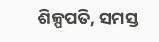ଶିଳ୍ପପତି, ସମସ୍ତ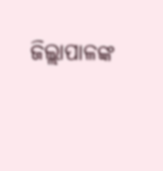ଜିଲ୍ଲାପାଳଙ୍କ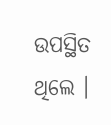ଉପସ୍ଥିତ ଥିଲେ ।